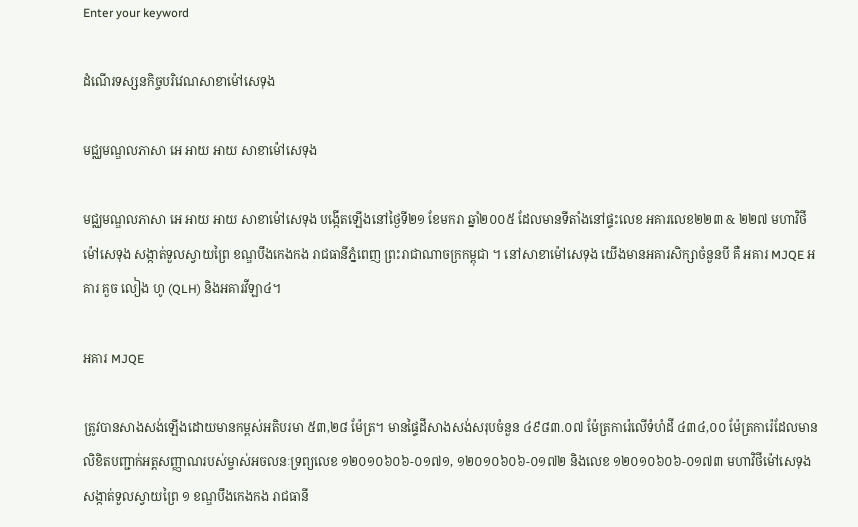Enter your keyword

ដំណើរទស្សនកិច្ចបរិវេណសាខាម៉ៅសេទុង

មជ្ឈមណ្ឌលភាសា អេ អាយ អាយ សាខាម៉ៅសេទុង

មជ្ឈមណ្ឌលភាសា អេ អាយ អាយ សាខាម៉ៅសេទុង បង្កើតឡើងនៅថ្ងៃទី២១ ខែមករា ឆ្នាំ២០០៥ ដែលមានទីតាំងនៅផ្ទះលេខ អគារលេខ២២៣ & ២២៧ មហាវិថីម៉ៅសេទុង សង្កាត់ទួលស្វាយព្រៃ ខណ្ឌបឹងកេងកង រាជធានីភ្នំពេញ ព្រះរាជាណាចក្រកម្ពុជា ។ នៅសាខាម៉ៅសេទុង យើងមានអគារសិក្សាចំនួនបី គឺ អគារ MJQE អគារ គួច លៀង ហូ (QLH) និងអគារវីឡា៤។

អគារ MJQE

ត្រូវបានសាងសង់ឡើងដោយមានកម្ពស់អតិបរមា ៥៣,២៨ ម៉ែត្រ។ មានផ្ទៃដីសាងសង់សរុបចំនួន ៤៩៨៣.០៧ ម៉ែត្រការ៉េលើទំហំដី ៤៣៤,០០ ម៉ែត្រការ៉េដែលមានលិខិតបញ្ជាក់អត្តសញ្ញាណរបស់ម្ចាស់អចលនៈទ្រព្យលេខ ១២០១០៦០៦-០១៧១, ១២០១០៦០៦-០១៧២ និងលេខ ១២០១០៦០៦-០១៧៣ មហាវិថីម៉ៅសេទុង សង្កាត់ទួលស្វាយព្រៃ ១ ខណ្ឌបឹងកេងកង រាជធានី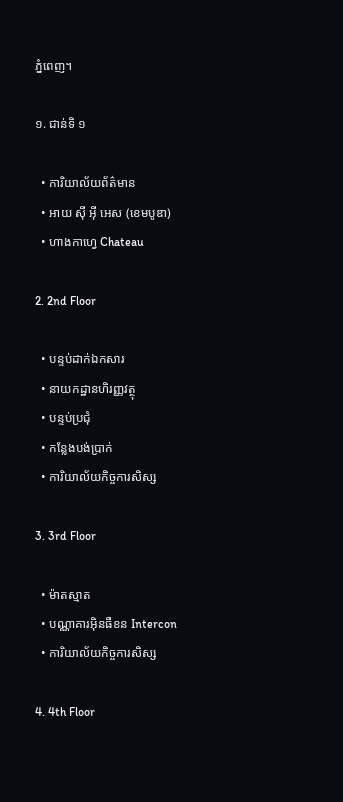ភ្នំពេញ។

១. ជាន់ទិ ១

  • ការិយាល័យព័ត៌មាន
  • អាយ ស៊ី អ៊ី អេស (ខេមបូឌា)
  • ហាងកាហ្វេ Chateau

2. 2nd Floor

  • បន្ទប់ដាក់ឯកសារ
  • នាយកដ្ឋានហិរញ្ញវត្ថុ
  • បន្ទប់ប្រជុំ
  • កន្លែងបង់ប្រាក់
  • ការិយាល័យកិច្ចការសិស្ស

3. 3rd Floor

  • ម៉ាតស្មាត
  • បណ្ណាគារអ៊ិនធឺខន Intercon
  • ការិយាល័យកិច្ចការសិស្ស

4. 4th Floor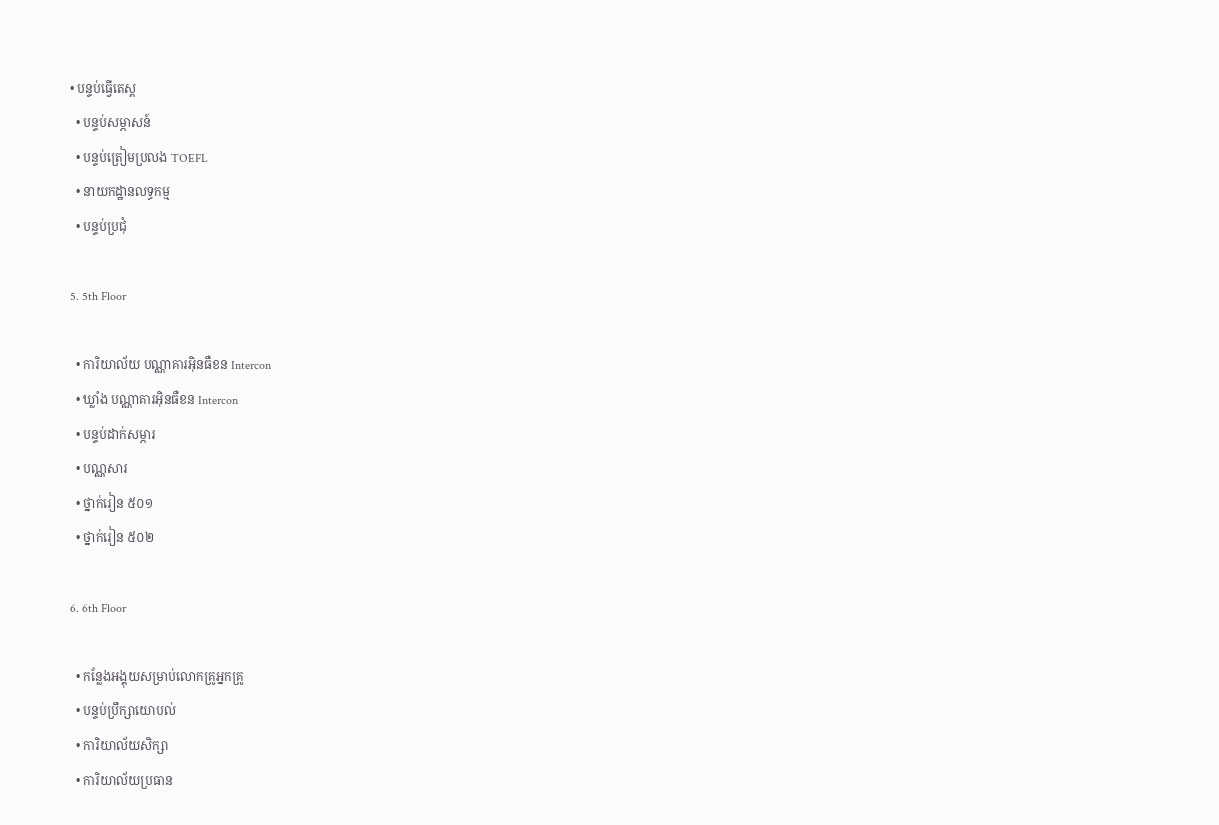• បន្ទប់ធ្វើតេស្ត
  • បន្ទប់សម្ភាសន៍
  • បន្ទប់ត្រៀមប្រលង TOEFL
  • នាយកដ្ឋានលទ្ធកម្ម
  • បន្ទប់ប្រជុំ

5. 5th Floor

  • ការិយាល័យ បណ្ណាគារអ៊ិនធឺខន Intercon
  • ឃ្លាំង បណ្ណាគារអ៊ិនធឺខន Intercon
  • បន្ទប់ដាក់សម្ភារ
  • បណ្ណសារ
  • ថ្នាក់រៀន ៥០១
  • ថ្នាក់រៀន ៥០២

6. 6th Floor

  • កន្លែងអង្គុយសម្រាប់លោកគ្រូអ្នកគ្រូ
  • បន្ទប់ប្រឹក្សាយោបល់
  • ការិយាល័យសិក្សា
  • ការិយាល័យប្រធាន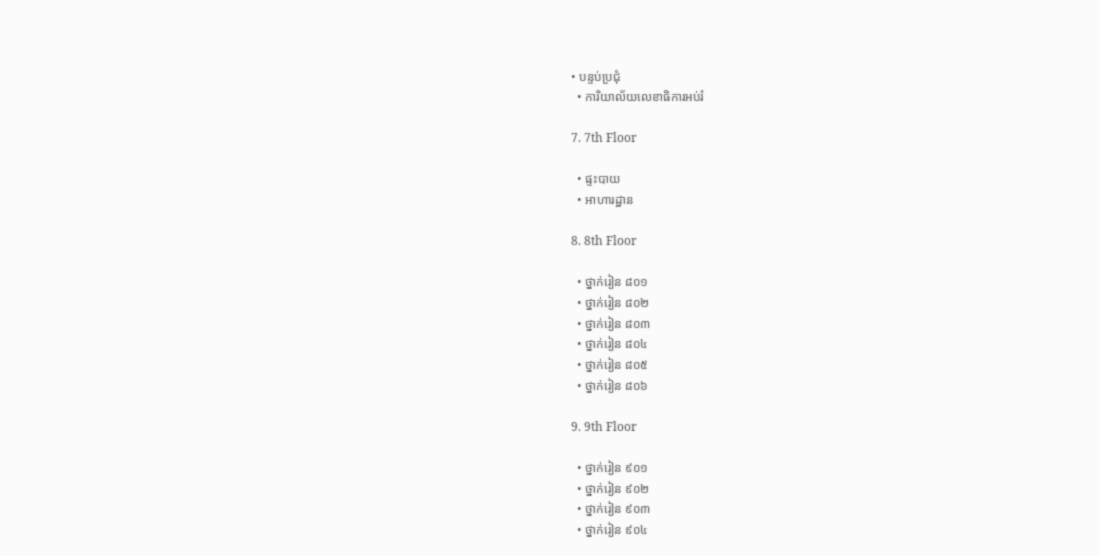• បន្ទប់ប្រជុំ
  • ការិយាល័យលេខាធិការអប់រំ

7. 7th Floor

  • ផ្ទះបាយ
  • អាហារដ្ឋាន

8. 8th Floor

  • ថ្នាក់រៀន ៨០១
  • ថ្នាក់រៀន ៨០២
  • ថ្នាក់រៀន ៨០៣
  • ថ្នាក់រៀន ៨០៤
  • ថ្នាក់រៀន ៨០៥
  • ថ្នាក់រៀន ៨០៦

9. 9th Floor

  • ថ្នាក់រៀន ៩០១
  • ថ្នាក់រៀន ៩០២
  • ថ្នាក់រៀន ៩០៣
  • ថ្នាក់រៀន ៩០៤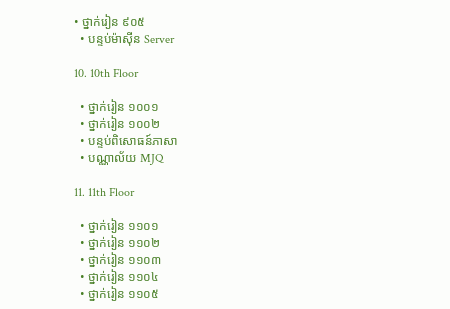• ថ្នាក់រៀន ៩០៥
  • បន្ទប់ម៉ាស៊ីន Server

10. 10th Floor

  • ថ្នាក់រៀន ១០០១
  • ថ្នាក់រៀន ១០០២
  • បន្ទប់ពិសោធន៍ភាសា
  • បណ្ណាល័យ MJQ

11. 11th Floor

  • ថ្នាក់រៀន ១១០១
  • ថ្នាក់រៀន ១១០២
  • ថ្នាក់រៀន ១១០៣
  • ថ្នាក់រៀន ១១០៤
  • ថ្នាក់រៀន ១១០៥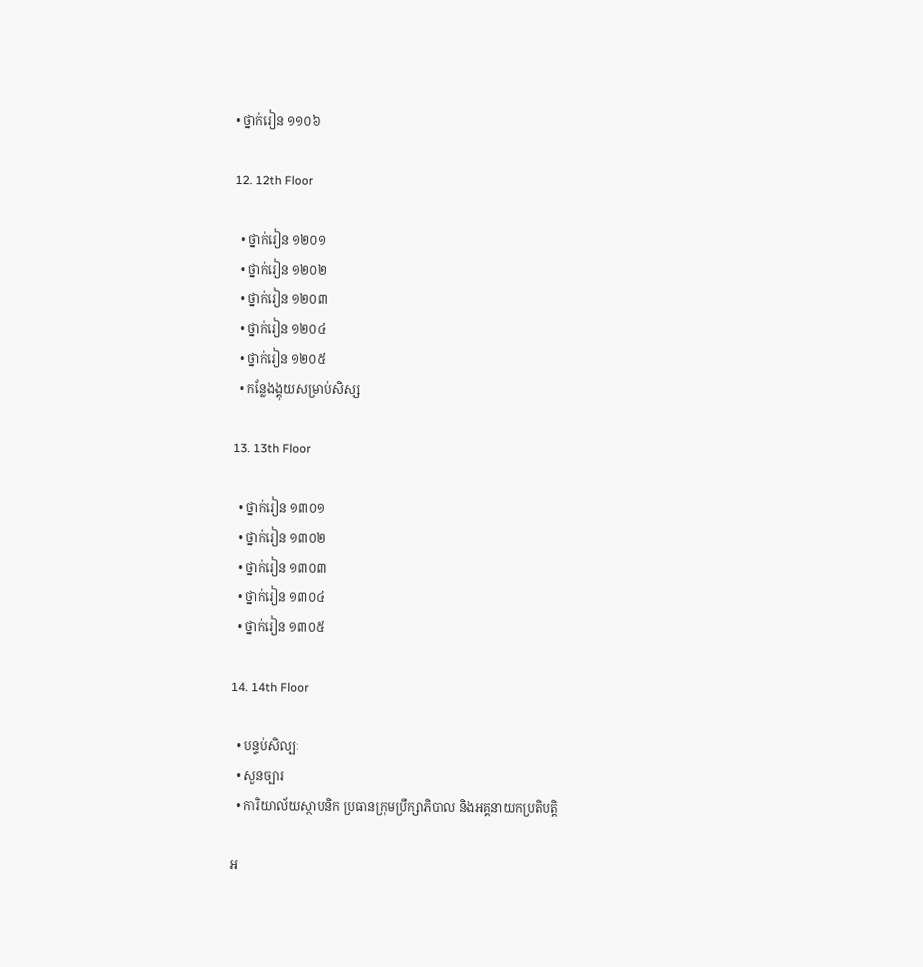• ថ្នាក់រៀន ១១០៦

12. 12th Floor

  • ថ្នាក់រៀន ១២០១
  • ថ្នាក់រៀន ១២០២
  • ថ្នាក់រៀន ១២០៣
  • ថ្នាក់រៀន ១២០៤
  • ថ្នាក់រៀន ១២០៥
  • កន្លែងង្គុយសម្រាប់សិស្ស

13. 13th Floor

  • ថ្នាក់រៀន ១៣០១
  • ថ្នាក់រៀន ១៣០២
  • ថ្នាក់រៀន ១៣០៣
  • ថ្នាក់រៀន ១៣០៤
  • ថ្នាក់រៀន ១៣០៥

14. 14th Floor

  • បន្ទប់សិល្បៈ
  • សួនច្បារ
  • ការិយាល័យស្ថាបនិក ប្រធានក្រុមប្រឹក្សាភិបាល និងអគ្គនាយកប្រតិបត្តិ

អ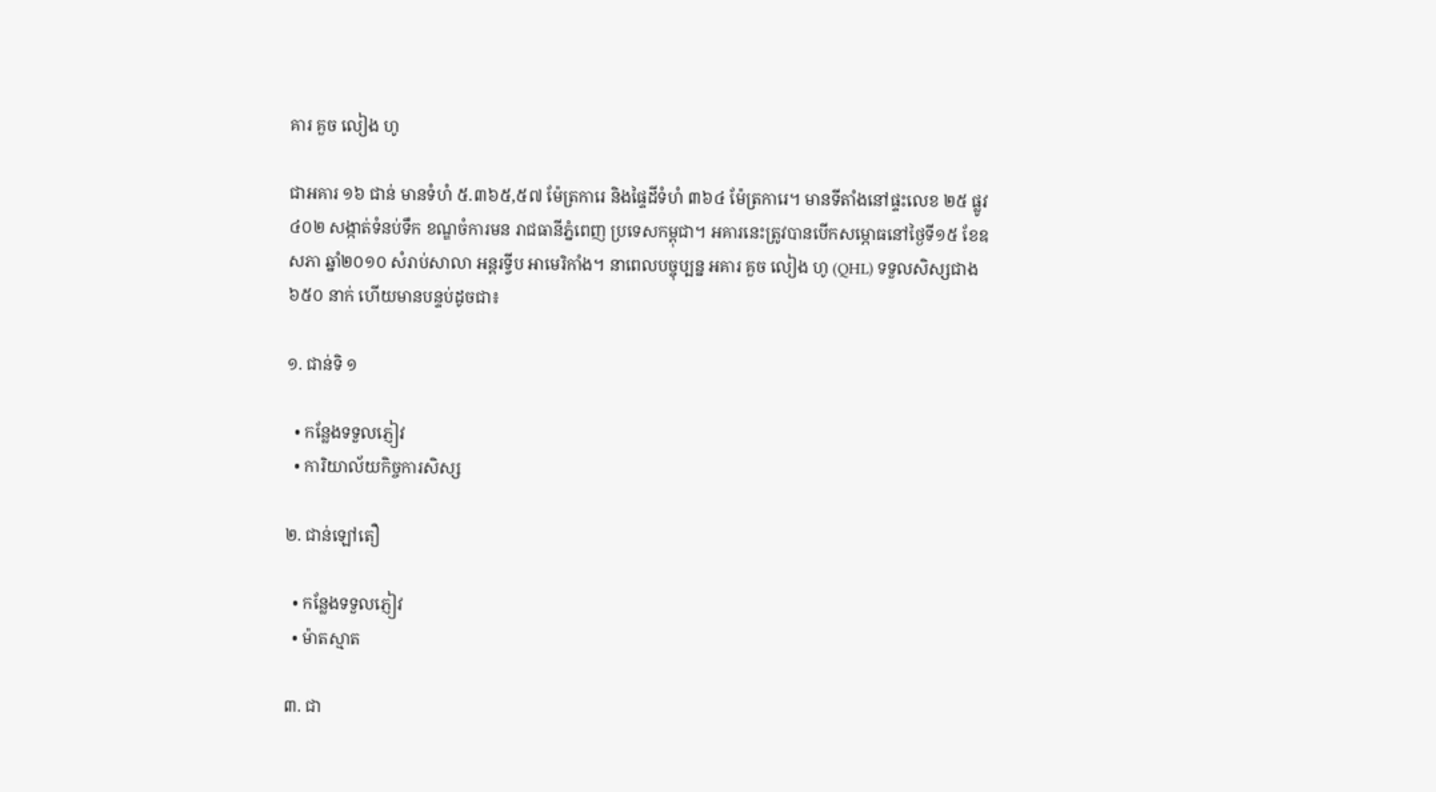គារ គួច លៀង ហូ

ជាអគារ ១៦ ជាន់ មានទំហំ ៥.៣៦៥,៥៧ ម៉ែត្រការេ និងផ្ទៃដីទំហំ ៣៦៤ ម៉ែត្រការេ។ មានទីតាំងនៅផ្ទះលេខ ២៥ ផ្លូវ ៤០២ សង្កាត់ទំនប់ទឹក ខណ្ឌចំការមន រាជធានីភ្នំពេញ ប្រទេសកម្ពុជា។ អគារនេះត្រូវបានបើកសម្ភោធនៅថ្ងៃទី១៥ ខែឧសភា ឆ្នាំ២០១០ សំរាប់សាលា អន្តរទ្វីប អាមេរិកាំង។ នាពេលបច្ចុប្បន្ន អគារ គួច លៀង ហូ (QHL) ទទួលសិស្សជាង ៦៥០ នាក់ ហើយមានបន្ទប់ដូចជា៖

១. ជាន់ទិ ១

  • កន្លែងទទួលភ្ញៀវ
  • ការិយាល័យកិច្ចការសិស្ស

២. ជាន់ឡៅតឿ

  • កន្លែងទទួលភ្ញៀវ
  • ម៉ាតស្មាត

៣. ជា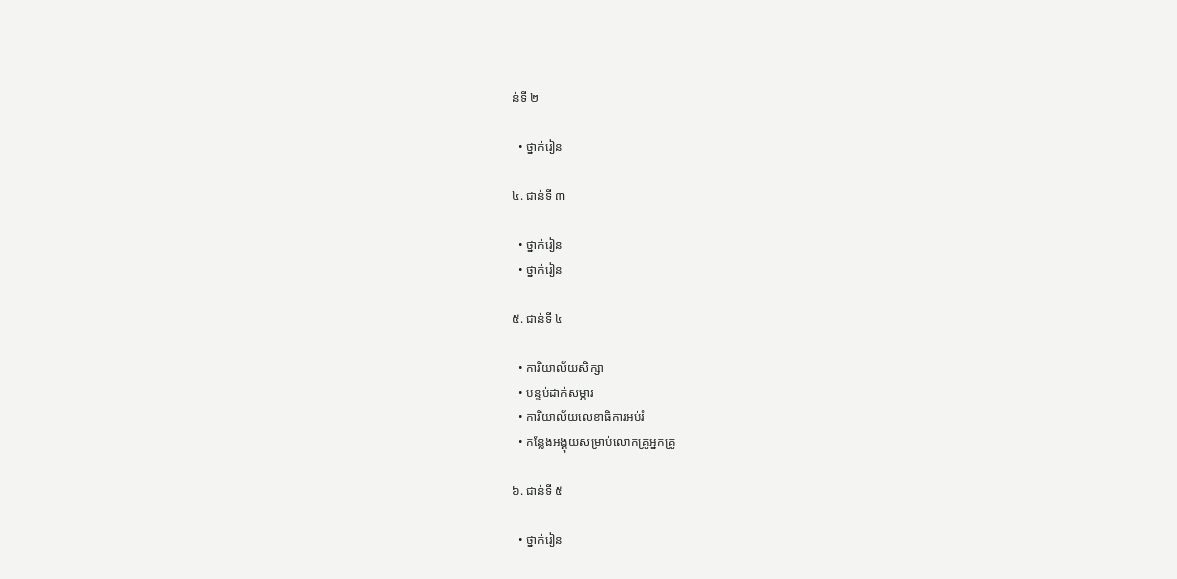ន់ទី ២

  • ថ្នាក់រៀន

៤. ជាន់ទី ៣

  • ថ្នាក់រៀន
  • ថ្នាក់រៀន

៥. ជាន់ទី ៤

  • ការិយាល័យសិក្សា
  • បន្ទប់ដាក់សម្ភារ
  • ការិយាល័យលេខាធិការអប់រំ
  • កន្លែងអង្គុយសម្រាប់លោកគ្រូអ្នកគ្រូ

៦. ជាន់ទី ៥

  • ថ្នាក់រៀន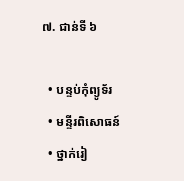៧. ជាន់ទី ៦

  • បន្ទប់កុំព្យូទ័រ
  • មន្ទីរពិសោធន៍
  • ថ្នាក់រៀ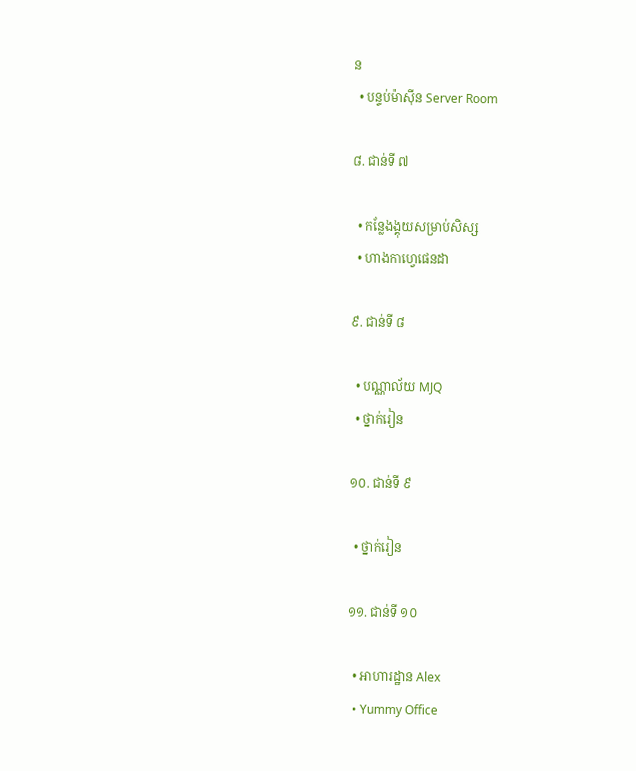ន
  • បន្ទប់ម៉ាស៊ីន Server Room

៨. ជាន់ទី ៧

  • កន្លែងង្គុយសម្រាប់សិស្ស
  • ហាងកាហ្វេផេនដា

៩. ជាន់ទី ៨

  • បណ្ណាល័យ MJQ
  • ថ្នាក់រៀន

១០. ជាន់ទី ៩

  • ថ្នាក់រៀន

១១. ជាន់ទី ១០

  • អាហារដ្ឋាន Alex
  • Yummy Office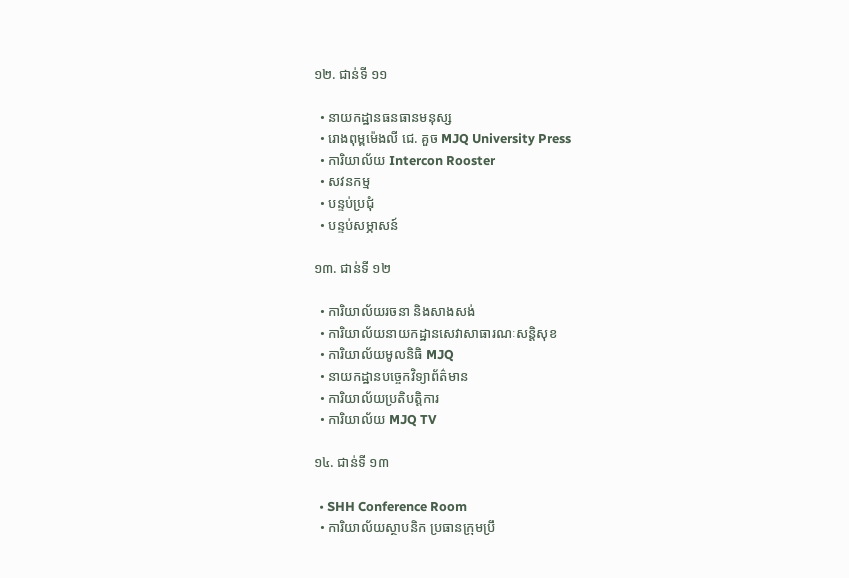១២. ជាន់ទី ១១

  • នាយកដ្ឋានធនធានមនុស្ស
  • រោងពុម្ពម៉េងលី ជេ. គួច MJQ University Press
  • ការិយាល័យ Intercon Rooster
  • សវនកម្ម
  • បន្ទប់ប្រជុំ
  • បន្ទប់សម្ភាសន៍

១៣. ជាន់ទី ១២

  • ការិយាល័យរចនា និងសាងសង់
  • ការិយាល័យនាយកដ្ឋានសេវាសាធារណៈសន្តិសុខ
  • ការិយាល័យមូលនិធិ MJQ
  • នាយកដ្ឋានបច្ចេកវិទ្យាព័ត៌មាន
  • ការិយាល័យប្រតិបត្តិការ
  • ការិយាល័យ MJQ TV

១៤. ជាន់ទី ១៣

  • SHH Conference Room
  • ការិយាល័យស្ថាបនិក ប្រធានក្រុមប្រឹ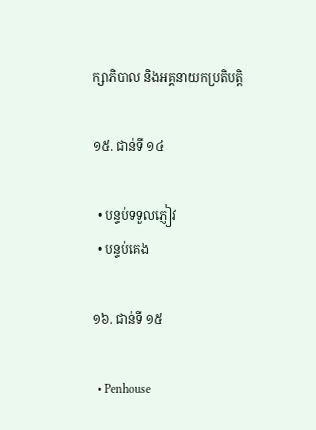ក្សាភិបាល និងអគ្គនាយកប្រតិបត្តិ

១៥. ជាន់ទី ១៤

  • បន្ទប់ទទួលភ្ញៀវ
  • បន្ទប់គេង

១៦. ជាន់ទី ១៥

  • Penhouse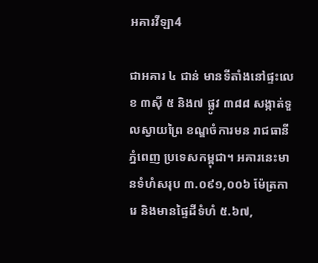អគារវីឡា4

ជាអគារ ៤ ជាន់ មានទីតាំងនៅផ្ទះលេខ ៣ស៊ី ៥ និង៧ ផ្លូវ ៣៨៨ សង្កាត់ទួលស្វាយព្រៃ ខណ្ឌចំការមន រាជធានីភ្នំពេញ ប្រទេសកម្ពុជា។ អគារនេះមានទំហំសរុប ៣.០៩១,០០៦ ម៉ែត្រការេ និងមានផ្ទៃដីទំហំ ៥.៦៧,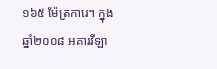១៦៥ ម៉ែត្រការេ។ ក្នុងឆ្នាំ២០០៨ អគារវីឡា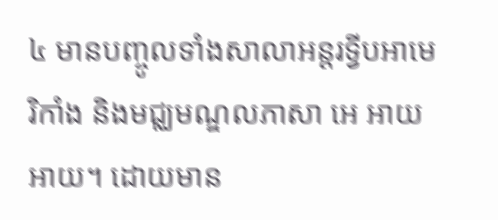៤ មានបញ្ចូលទាំងសាលាអន្តរទ្វីបអាមេរិកាំង និងមជ្ឈមណ្ឌលភាសា អេ អាយ អាយ។ ដោយមាន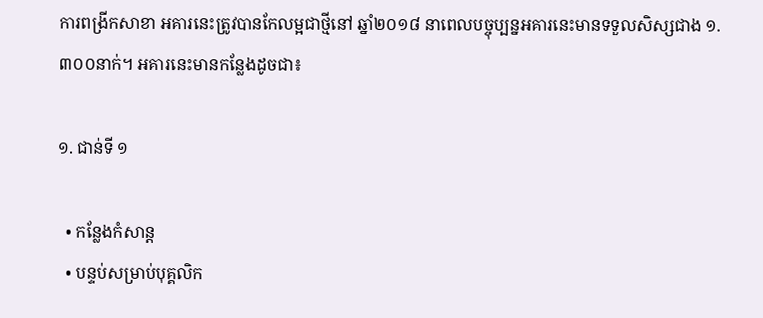ការពង្រីកសាខា អគារនេះត្រូវបានកែលម្អជាថ្មីនៅ ឆ្នាំ២០១៨ នាពេលបច្ចុប្បន្នអគារនេះមានទទួលសិស្សជាង ១.៣០០នាក់។ អគារនេះមានកន្លែងដូចជា៖

១. ជាន់ទី ១

  • កន្លែងកំសាន្ត
  • បន្ទប់សម្រាប់បុគ្គលិក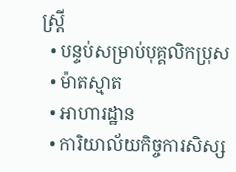ស្ត្រី
  • បន្ទប់សម្រាប់បុគ្គលិកប្រុស
  • ម៉ាតស្មាត
  • អាហារដ្ឋាន
  • ការិយាល័យកិច្ចការសិស្ស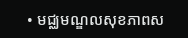• មជ្ឈមណ្ឌលសុខភាពស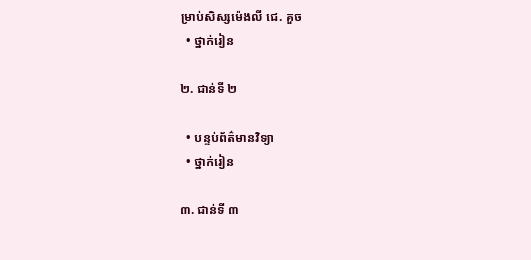ម្រាប់សិស្សម៉េងលី ជេ. គួច
  • ថ្នាក់រៀន

២. ជាន់ទី ២

  • បន្ទប់ព័ត៌មានវិទ្យា
  • ថ្នាក់រៀន

៣. ជាន់ទី ៣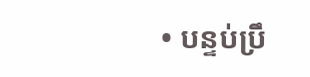• បន្ទប់ប្រឹ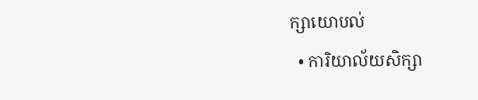ក្សាយោបល់
  • ការិយាល័យសិក្សា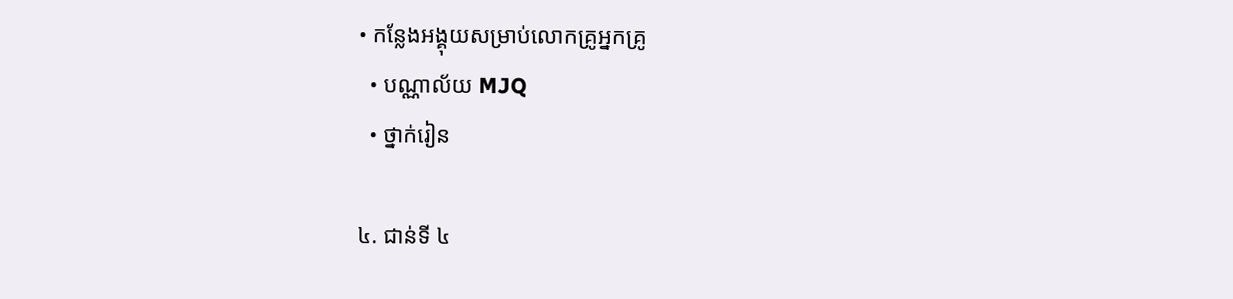• កន្លែងអង្គុយសម្រាប់លោកគ្រូអ្នកគ្រូ
  • បណ្ណាល័យ MJQ
  • ថ្នាក់រៀន

៤. ជាន់ទី ៤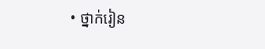• ថ្នាក់រៀន